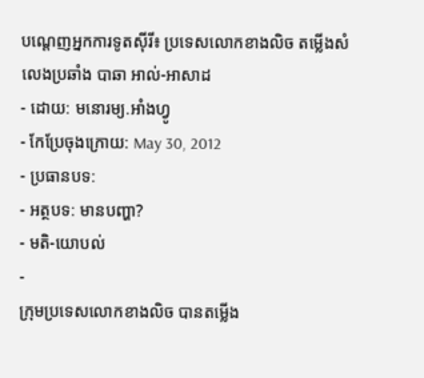បណ្ដេញអ្នកការទូតស៊ីរី៖ ប្រទេសលោកខាងលិច តម្លើងសំលេងប្រឆាំង បាឆា អាល់-អាសាដ
- ដោយ: មនោរម្យ.អាំងហ្វូ
- កែប្រែចុងក្រោយ: May 30, 2012
- ប្រធានបទ:
- អត្ថបទ: មានបញ្ហា?
- មតិ-យោបល់
-
ក្រុមប្រទេសលោកខាងលិច បានតម្លើង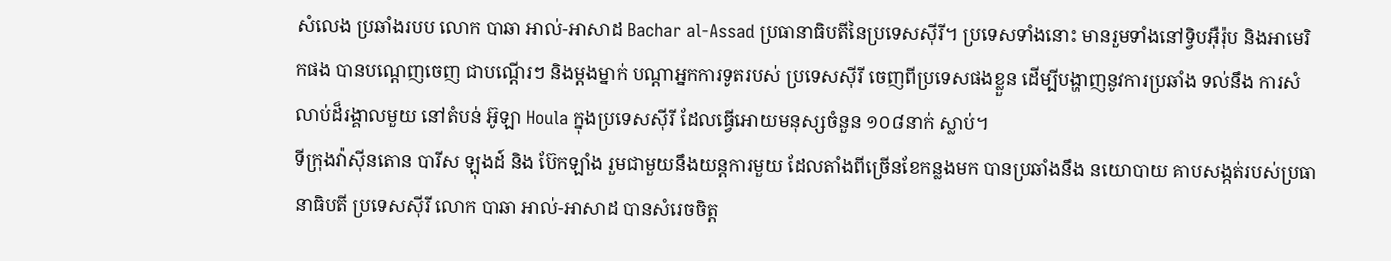សំលេង ប្រឆាំងរបប លោក បាឆា អាល់-អាសាដ Bachar al-Assad ប្រធានាធិបតីនៃប្រទេសស៊ីរី។ ប្រទេសទាំងនោះ មានរួមទាំងនៅទ្វិបអ៊ឺរ៉ុប និងអាមេរិកផង បានបណ្ដេញចេញ ជាបណ្ដើរៗ និងម្ដងម្នាក់ បណ្ដាអ្នកការទូតរបស់ ប្រទេសស៊ីរី ចេញពីប្រទេសផងខ្លួន ដើម្បីបង្ហាញនូវការប្រឆាំង ទល់នឹង ការសំលាប់ដ៏រង្គាលមួយ នៅតំបន់ អ៊ូឡា Houla ក្នុងប្រទេសស៊ីរី ដែលធ្វើអោយមនុស្សចំនួន ១០៨នាក់ ស្លាប់។
ទីក្រុងវ៉ាស៊ីនតោន បារីស ឡុងដ៍ និង ប៊ែកឡាំង រួមជាមួយនឹងយន្ដការមួយ ដែលតាំងពីច្រើនខែកន្លងមក បានប្រឆាំងនឹង នយោបាយ គាបសង្កត់របស់ប្រធានាធិបតី ប្រទេសស៊ីរី លោក បាឆា អាល់-អាសាដ បានសំរេចចិត្ត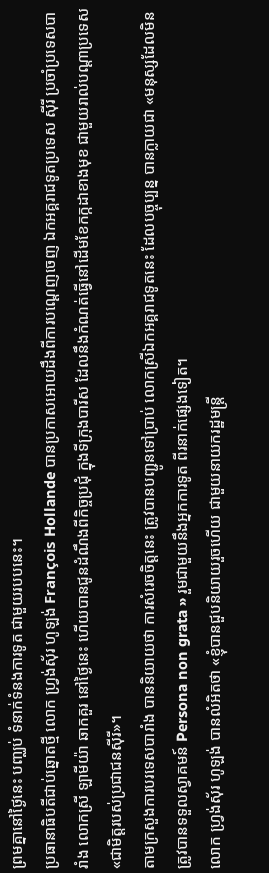ព្រមគ្នានៅថ្ងៃនេះ បញ្ឈប់ ទំនាក់ទំនងការទូត ជាមួយរបបនេះ។
ប្រធានាធិបតីជាប់ឆ្នោតថ្មី លោក ហ្វ្រង់ស៊័រ ហូឡង់ François Hollande បានប្រកាសអោយដឹងពីការបណ្ដេញចេញ ឯកអគ្គរាជទូតប្រទេស ស៊ីរី ប្រចាំប្រទេសបារាំង លោកស្រី ឡាមីយ៉ា ឆាកគួរ នៅថ្ងៃនេះ ហើយបានជូនដំណឹងពីកិច្ចប្រជុំ ក្នុងទីក្រុងបារីស ដែលនឹងកំណត់ធ្វើនៅដើមខែកក្កដាខាងមុខ ជាមួយរាល់បណ្ដាប្រទេស «ជាមិត្តរបស់ប្រជាជនស៊ីរី»។
តាមក្រសួងការបរទេសបារាំង បាននិយាយថា ការសំរេចចិត្តនេះ ត្រូវបានបញ្ជូនទៅប្រាប់ លោកស្រីឯកអគ្គរាជទូតនេះ ដែលបច្ចុប្បន្ន បានក្លាយជា «មនុស្សដែលមិនត្រូវបានទទួលស្វាគមន៍ Persona non grata » រួមជាមួយនឹងអ្នកការទូត ពីរនាក់ផ្សេងទៀត។
លោក ហ្វ្រង់ស៊័រ ហូឡង់ បានលំអិតថា «ខ្ញុំបានជួបនិយាយរួចហើយ ជាមួយនាយករដ្ឋមន្ត្រី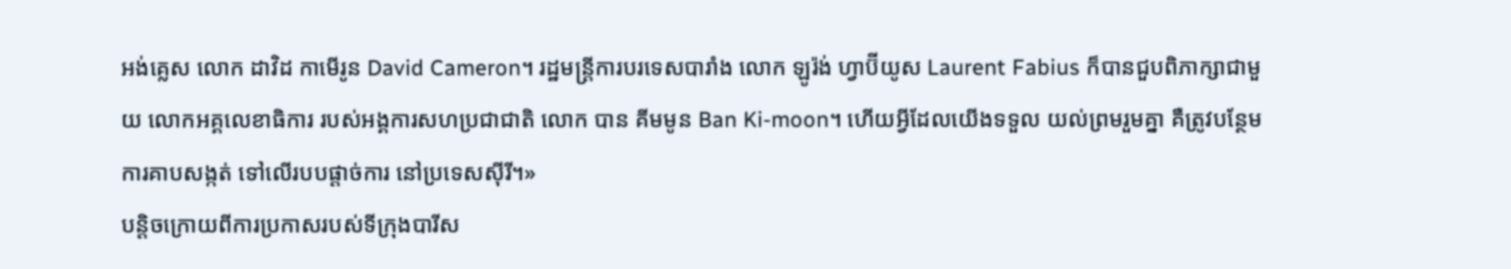អង់គ្លេស លោក ដាវិដ កាមើរូន David Cameron។ រដ្ឋមន្ត្រីការបរទេសបារាំង លោក ឡូរ៉ង់ ហ្វាប៊ីយូស Laurent Fabius ក៏បានជួបពិភាក្សាជាមួយ លោកអគ្គលេខាធិការ របស់អង្គការសហប្រជាជាតិ លោក បាន គីមមូន Ban Ki-moon។ ហើយអ្វីដែលយើងទទួល យល់ព្រមរួមគ្នា គឺត្រូវបន្ថែម ការគាបសង្កត់ ទៅលើរបបផ្ដាច់ការ នៅប្រទេសស៊ីរី។»
បន្ដិចក្រោយពីការប្រកាសរបស់ទីក្រុងបារីស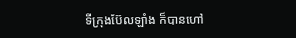ទីក្រុងប៊ែលឡាំង ក៏បានហៅ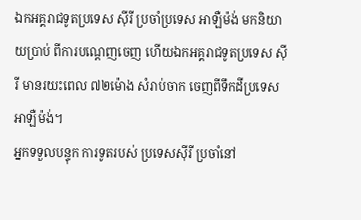ឯកអគ្គរាជទូតប្រទេស ស៊ីរី ប្រចាំប្រទេស អាឡឺម៉ង់ មកនិយាយប្រាប់ ពីការបណ្ដេញចេញ ហើយឯកអគ្គរាជទូតប្រទេស ស៊ីរី មានរយះពេល ៧២ម៉ោង សំរាប់ចាក ចេញពីទឹកដីប្រទេសអាឡឺម៉ង់។
អ្នកទទួលបន្ទុក ការទូតរបស់ ប្រទេសស៊ីរី ប្រចាំនៅ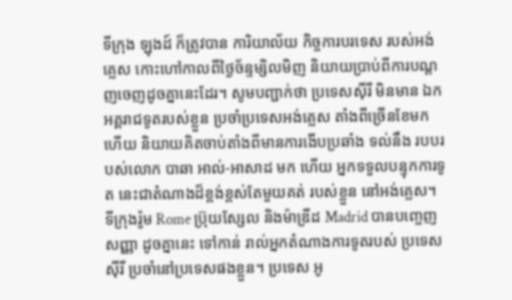ទីក្រុង ឡុងដ៍ ក៏ត្រូវបាន ការិយាល័យ កិច្ចការបរទេស របស់អង់គ្លេស កោះហៅកាលពីថ្ងៃច័ន្ទម្សិលមិញ និយាយប្រាប់ពីការបណ្ដញចេញដូចគ្នានេះដែរ។ សូមបញ្ជាក់ថា ប្រទេសស៊ីរី មិនមាន ឯកអគ្គរាជទូតរបស់ខ្លួន ប្រចាំប្រទេសអង់គ្លេស តាំងពីច្រើនខែមកហើយ និយាយគិតចាប់តាំងពីមានការងើបប្រឆាំង ទល់នឹង របបរបស់លោក បាឆា អាល់-អាសាដ មក ហើយ អ្នកទទួលបន្ទុកការទូត នេះជាតំណាងដ៏ខ្ពង់ខ្ពស់តែមួយគត់ របស់ខ្លួន នៅអង់គ្លេស។
ទីក្រុងរ៉ូម Rome ប្រ៊ុយស្សែល និងម៉ាឌ្រីដ Madrid បានបញ្ចេញសញ្ញា ដូចគ្នានេះ ទៅកាន់ រាល់អ្នកតំណាងការទូតរបស់ ប្រទេសស៊ីរី ប្រចាំនៅប្រទេសផងខ្លួន។ ប្រទេស អូ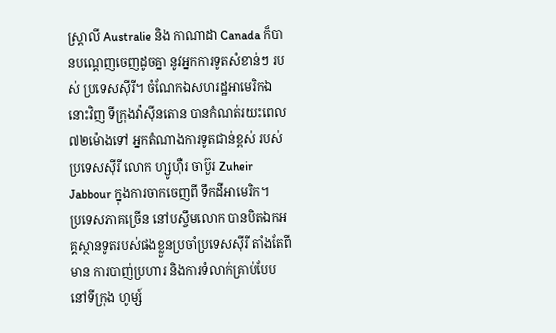ស្រ្តាលី Australie និង កាណាដា Canada ក៏បានបណ្ដេញចេញដូចគ្នា នូវអ្នកការទូតសំខាន់ៗ របស់ ប្រទេសស៊ីរី។ ចំណែកឯសហរដ្ឋអាមេរិកឯនោះវិញ ទីក្រុងវ៉ាស៊ីនតោន បានកំណត់រយះពេល ៧២ម៉ោងទៅ អ្នកតំណាងការទូតជាន់ខ្ពស់ របស់ប្រទេសស៊ីរី លោក ហ្សូហ៊ឺរ ចាប៊ួរ Zuheir Jabbour ក្នុងការចាកចេញពី ទឹកដីអាមេរិក។
ប្រទេសភាគច្រើន នៅបស្ចឹមលោក បានបិតឯកអគ្គស្ថានទូតរបស់ផងខ្លួនប្រចាំប្រទេសស៊ីរី តាំងតែពីមាន ការបាញ់ប្រហារ និងការទំលាក់គ្រាប់បែបនៅទីក្រុង ហូម្ស៍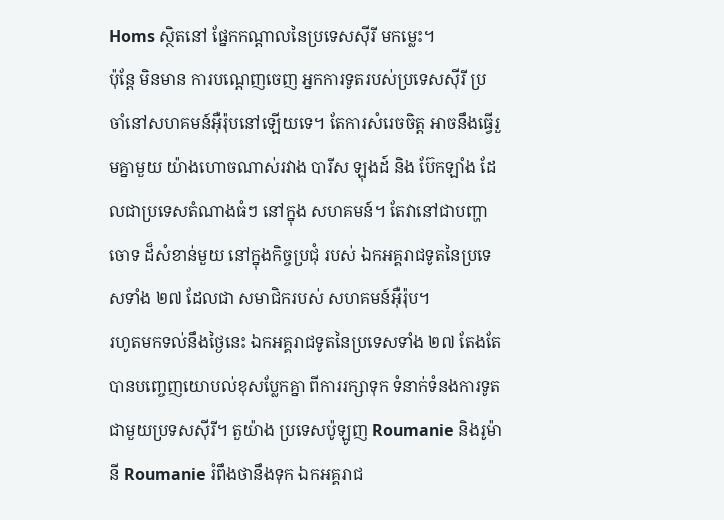Homs ស្ថិតនៅ ផ្នែកកណ្ដាលនៃប្រទេសស៊ីរី មកម្លេះ។
ប៉ុន្ដែ មិនមាន ការបណ្ដេញចេញ អ្នកការទូតរបស់ប្រទេសស៊ីរី ប្រចាំនៅសហគមន៍អ៊ឺរ៉ុបនៅឡើយទេ។ តែការសំរេចចិត្ត អាចនឹងធ្វើរួមគ្នាមួយ យ៉ាងហោចណាស់រវាង បារីស ឡុងដ៍ និង ប៊ែកឡាំង ដែលជាប្រទេសតំណាងធំៗ នៅក្នុង សហគមន៍។ តែវានៅជាបញ្ហាចោទ ដ៏សំខាន់មួយ នៅក្នុងកិច្ចប្រជុំ របស់ ឯកអគ្គរាជទូតនៃប្រទេសទាំង ២៧ ដែលជា សមាជិករបស់ សហគមន៍អ៊ឺរ៉ុប។
រហូតមកទល់នឹងថ្ងៃនេះ ឯកអគ្គរាជទូតនៃប្រទេសទាំង ២៧ តែងតែបានបញ្ចេញយោបល់ខុសប្លែកគ្នា ពីការរក្សាទុក ទំនាក់ទំនងការទូតជាមួយប្រទសស៊ីរី។ តួយ៉ាង ប្រទេសប៉ូឡូញ Roumanie និងរូម៉ានី Roumanie រំពឹងថានឹងទុក ឯកអគ្គរាជ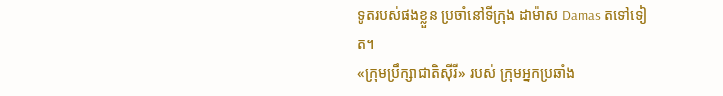ទូតរបស់ផងខ្លួន ប្រចាំនៅទីក្រុង ដាម៉ាស Damas តទៅទៀត។
«ក្រុមប្រឹក្សាជាតិស៊ីរី» របស់ ក្រុមអ្នកប្រឆាំង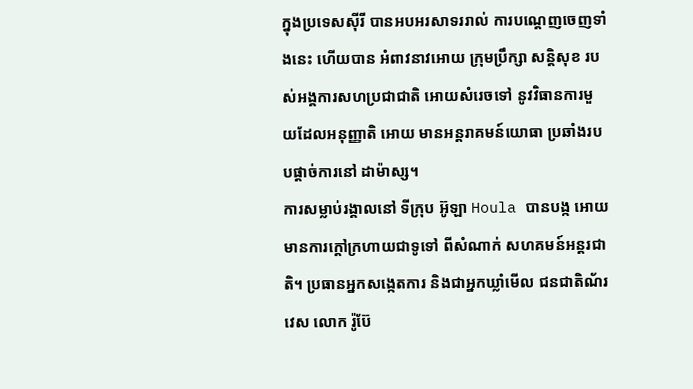ក្នុងប្រទេសស៊ីរី បានអបអរសាទររាល់ ការបណ្ដេញចេញទាំងនេះ ហើយបាន អំពាវនាវអោយ ក្រុមប្រឹក្សា សន្ដិសុខ របស់អង្គការសហប្រជាជាតិ អោយសំរេចទៅ នូវវិធានការមួយដែលអនុញ្ញាតិ អោយ មានអន្តរាគមន៍យោធា ប្រឆាំងរបបផ្ដាច់ការនៅ ដាម៉ាស្ស។
ការសម្លាប់រង្គាលនៅ ទីក្រុប អ៊ូឡា Houla បានបង្ក អោយមានការក្ដៅក្រហាយជាទូទៅ ពីសំណាក់ សហគមន៍អន្តរជាតិ។ ប្រធានអ្នកសង្កេតការ និងជាអ្នកឃ្លាំមើល ជនជាតិណ័រវេស លោក រ៉ូប៊ែ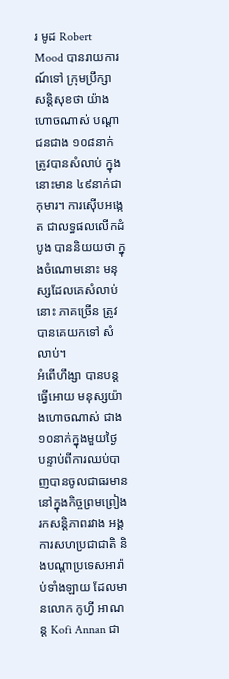រ មូដ Robert Mood បានរាយការណ៍ទៅ ក្រុមប្រឹក្សា សន្ដិសុខថា យ៉ាងហោចណាស់ បណ្ដាជនជាង ១០៨នាក់ ត្រូវបានសំលាប់ ក្នុងនោះមាន ៤៩នាក់ជាកុមារ។ ការស៊ើបអង្កេត ជាលទ្ធផលលើកដំបូង បាននិយយថា ក្នុងចំណោមនោះ មនុស្សដែលគេសំលាប់នោះ ភាគច្រើន ត្រូវបានគេយកទៅ សំលាប់។
អំពើហឹង្សា បានបន្ដធ្វើអោយ មនុស្សយ៉ាងហោចណាស់ ជាង១០នាក់ក្នុងមួយថ្ងៃ បន្ទាប់ពីការឈប់បាញបានចូលជាធរមាន នៅក្នុងកិច្ចព្រមព្រៀង រកសន្តិភាពរវាង អង្គការសហប្រជាជាតិ និងបណ្ដាប្រទេសអារ៉ាប់ទាំងឡាយ ដែលមានលោក កូហ្វី អាណន្ដ Kofi Annan ជា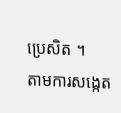ប្រេសិត ។
តាមការសង្កេត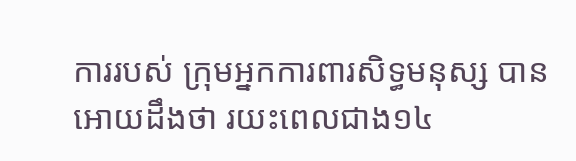ការរបស់ ក្រុមអ្នកការពារសិទ្ធមនុស្ស បានអោយដឹងថា រយះពេលជាង១៤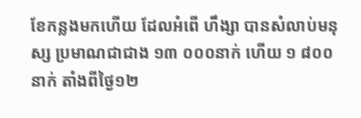ខែកន្លងមកហើយ ដែលអំពើ ហឹង្សា បានសំលាប់មនុស្ស ប្រមាណជាជាង ១៣ ០០០នាក់ ហើយ ១ ៨០០ នាក់ តាំងពីថ្ងៃ១២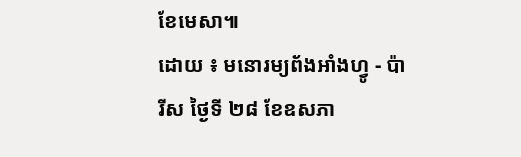ខែមេសា៕
ដោយ ៖ មនោរម្យព័ងអាំងហ្វូ - ប៉ារីស ថ្ងៃទី ២៨ ខែឧសភា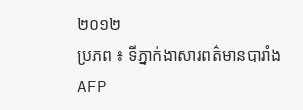២០១២
ប្រភព ៖ ទីភ្នាក់ងាសារពត៌មានបារាំង AFP